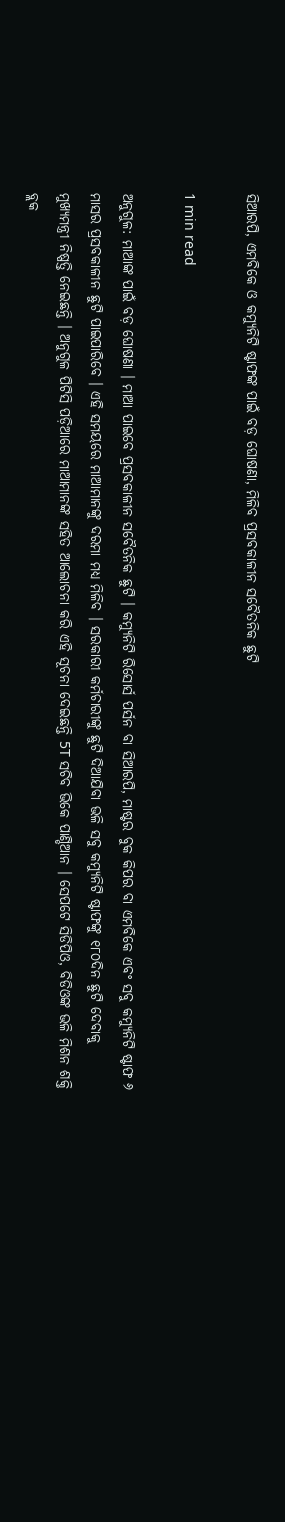ସିଆରପି, ଏମବିକେ ଓ କମ୍ୟୁନିଟି ଷ୍ଟାଫଙ୍କ ପାଇଁ ବଡ଼ ଘୋଷଣା, ମିଳିବ ପ୍ରସବକାଳୀନ ସବୈତନିକ ଛୁଟି

1 min read

ଅନୁଗୁଳ: ମାଆଙ୍କ ପାଇଁ ବଡ଼ ଘୋଷଣା । ମାଆ ପାଇବେ ପ୍ରସବକାଳୀନ ସବୈତନିକ ଛୁଟି । କମ୍ୟୁନିଟି ରିସୋର୍ସ ପର୍ସନ ବା ସିଆରପି, ମାଷ୍ଟର ବୁକ କିପର ବା ଏମବିକେ ଏବଂ ସବୁ କମ୍ୟୁନିଟି ଷ୍ଟାଫ ୬ ମାସର ପ୍ରସବକାଳୀନ ଛୁଟି ପାଇପାରିବେ । ଏହି ସମୟରେ ମାଆମାନଙ୍କୁ ଦରମା ମଧ୍ୟ ମିଳିବ । ସରକାରୀ କର୍ମଚାରୀଙ୍କୁ ଛୁଟି ଦିଆଯିବା ଭଳି ସବୁ କମ୍ୟୁନିଟି ଷ୍ଟାଫଙ୍କୁ ୧୮୦ଦିନ ଛୁଟି ଦେବାକୁ ମୁଖ୍ୟମନ୍ତ୍ରୀ ନିଷ୍ପତ୍ତି ନେଇଛନ୍ତି । ଅନୁଗୁଳ ପିଟିସି ପଡ଼ିଆରେ ମାଆମାନଙ୍କ ସହିତ ଆଲୋଚନା କରି ଏହି ସୂଚନା ଦେଇଛନ୍ତି 5T ସଚିବ ଭିକେ ପାଣ୍ଡିଆନ । ସେପଟେ ସିଡିପିଓ, ବିଡିଓଙ୍କ ଭଳି ମିଶନ ଶକ୍ତି ବ୍ଲକ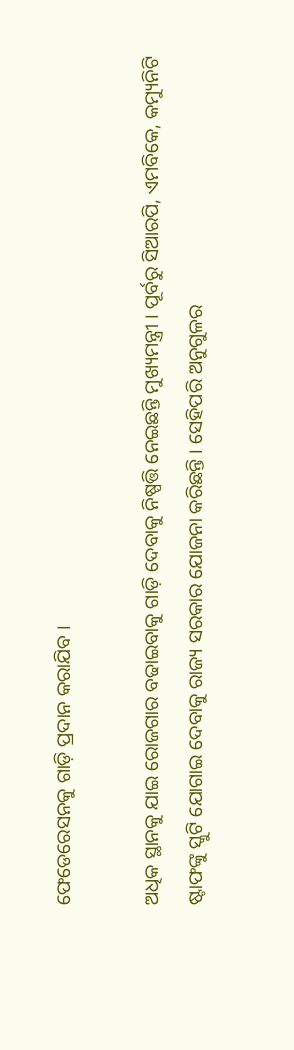ଫେଡେରେସନକୁ ଗାଡ଼ି ପ୍ରଦାନ କରାଯିବ ।

ଅଧିକ ସ୍ଥାନକୁ ଯାଇ ରୋଜଗାର ବଢାଇବାକୁ ଗାଡ଼ି ଦେବାକୁ ନିଷ୍ପତ୍ତି ନେଇଛନ୍ତି ମୁଖ୍ୟମନ୍ତ୍ରୀ । ପୂର୍ବରୁ ସିଆରପି, ଏମବିକେ, କମ୍ୟୁନିଟି ଷ୍ଟାଫଙ୍କୁ ସ୍କୁଟି ଯୋଗାଇ ଦେବାକୁ ରାଜ୍ୟ ସରକାର ଯୋଜନା କରିଛନ୍ତି । ସେହିପରି ଅନୁଗୁଳର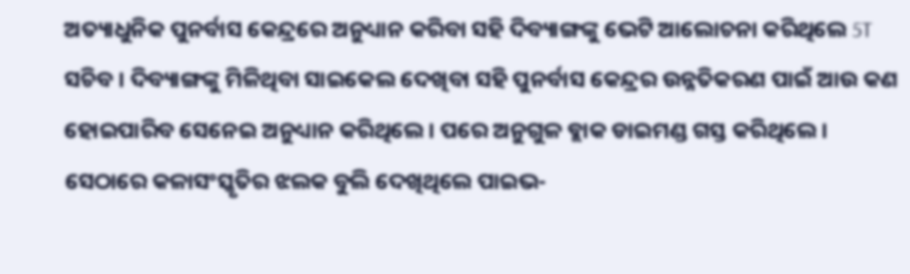ଅତ୍ୟାଧୁନିକ ପୁନର୍ବାସ କେନ୍ଦ୍ରରେ ଅନୁଧ୍ୟାନ କରିବା ସହି ଦିବ୍ୟାଙ୍ଗଙ୍କୁ ଭେଟି ଆଲୋଚନା କରିଥିଲେ 5T ସଚିବ । ଦିବ୍ୟାଙ୍ଗଙ୍କୁ ମିଳିଥିବା ସାଇକେଲ ଦେଖିବା ସହି ପୁନର୍ବାସ କେନ୍ଦ୍ରର ଉନ୍ନତିକରଣ ପାଇଁ ଆଉ କଣ ହୋଇପାରିବ ସେନେଇ ଅନୁଧ୍ୟାନ କରିଥିଲେ । ପରେ ଅନୁଗୁଳ ବ୍ଲାକ ଡାଇମଣ୍ଡ ଗସ୍ତ କରିଥିଲେ । ସେଠାରେ କଳାସଂସ୍କୃତିର ଝଲକ ବୁଲି ଦେଖିଥିଲେ ପାଇଭ-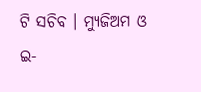ଟି ସଚିବ । ମ୍ୟୁଜିଅମ ଓ ଇ-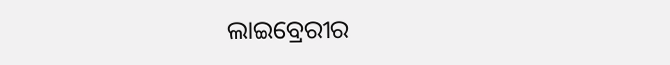ଲାଇବ୍ରେରୀର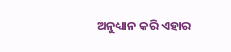ଅନୁଧ୍ୟାନ କରି ଏହାର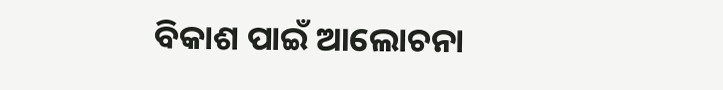ବିକାଶ ପାଇଁ ଆଲୋଚନା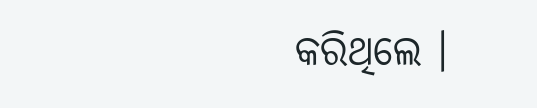କରିଥିଲେ ।